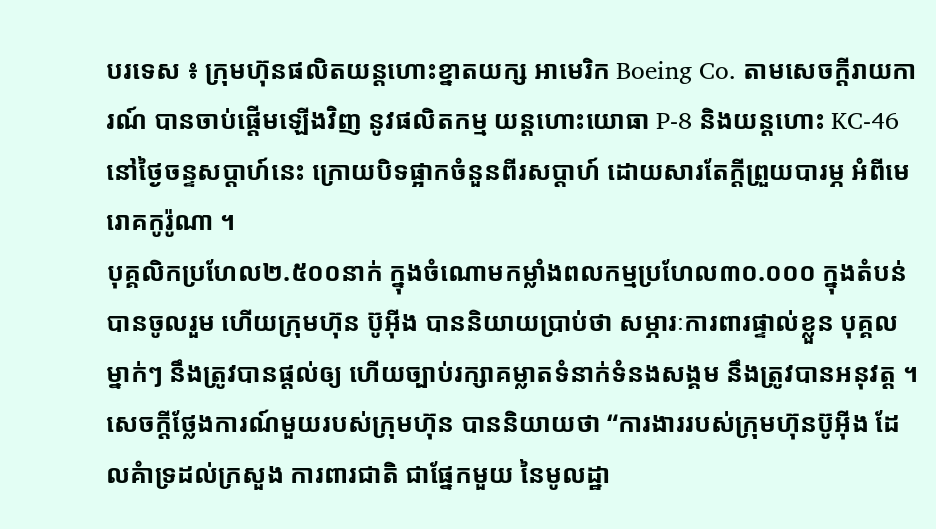បរទេស ៖ ក្រុមហ៊ុនផលិតយន្តហោះខ្នាតយក្ស អាមេរិក Boeing Co. តាមសេចក្តីរាយការណ៍ បានចាប់ផ្តើមឡើងវិញ នូវផលិតកម្ម យន្តហោះយោធា P-8 និងយន្តហោះ KC-46 នៅថ្ងៃចន្ទសប្ដាហ៍នេះ ក្រោយបិទផ្អាកចំនួនពីរសប្ដាហ៍ ដោយសារតែក្តីព្រួយបារម្ភ អំពីមេរោគកូរ៉ូណា ។
បុគ្គលិកប្រហែល២.៥០០នាក់ ក្នុងចំណោមកម្លាំងពលកម្មប្រហែល៣០.០០០ ក្នុងតំបន់ បានចូលរួម ហើយក្រុមហ៊ុន ប៊ូអ៊ីង បាននិយាយប្រាប់ថា សម្ភារៈការពារផ្ទាល់ខ្លួន បុគ្គលម្នាក់ៗ នឹងត្រូវបានផ្តល់ឲ្យ ហើយច្បាប់រក្សាគម្លាតទំនាក់ទំនងសង្គម នឹងត្រូវបានអនុវត្ត ។
សេចក្តីថ្លែងការណ៍មួយរបស់ក្រុមហ៊ុន បាននិយាយថា “ការងាររបស់ក្រុមហ៊ុនប៊ូអ៊ីង ដែលគំាទ្រដល់ក្រសួង ការពារជាតិ ជាផ្នែកមួយ នៃមូលដ្ឋា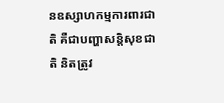នឧស្សាហកម្មការពារជាតិ គឺជាបញ្ហាសន្តិសុខជាតិ និតត្រូវ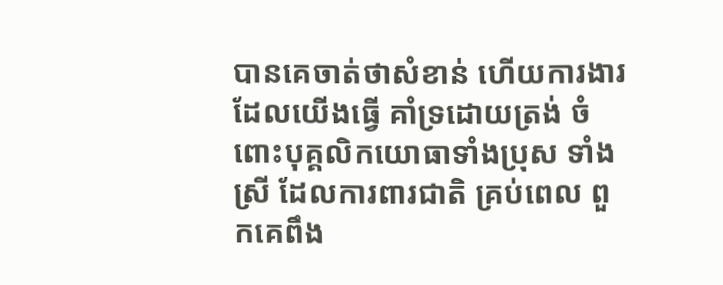បានគេចាត់ថាសំខាន់ ហើយការងារដែលយើងធ្វើ គាំទ្រដោយត្រង់ ចំពោះបុគ្គលិកយោធាទាំងប្រុស ទាំងស្រី ដែលការពារជាតិ គ្រប់ពេល ពួកគេពឹង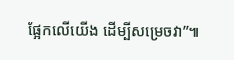ផ្អែកលើយើង ដើម្បីសម្រេចវា”៕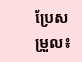ប្រែសម្រួល៖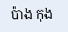ប៉ាង កុង